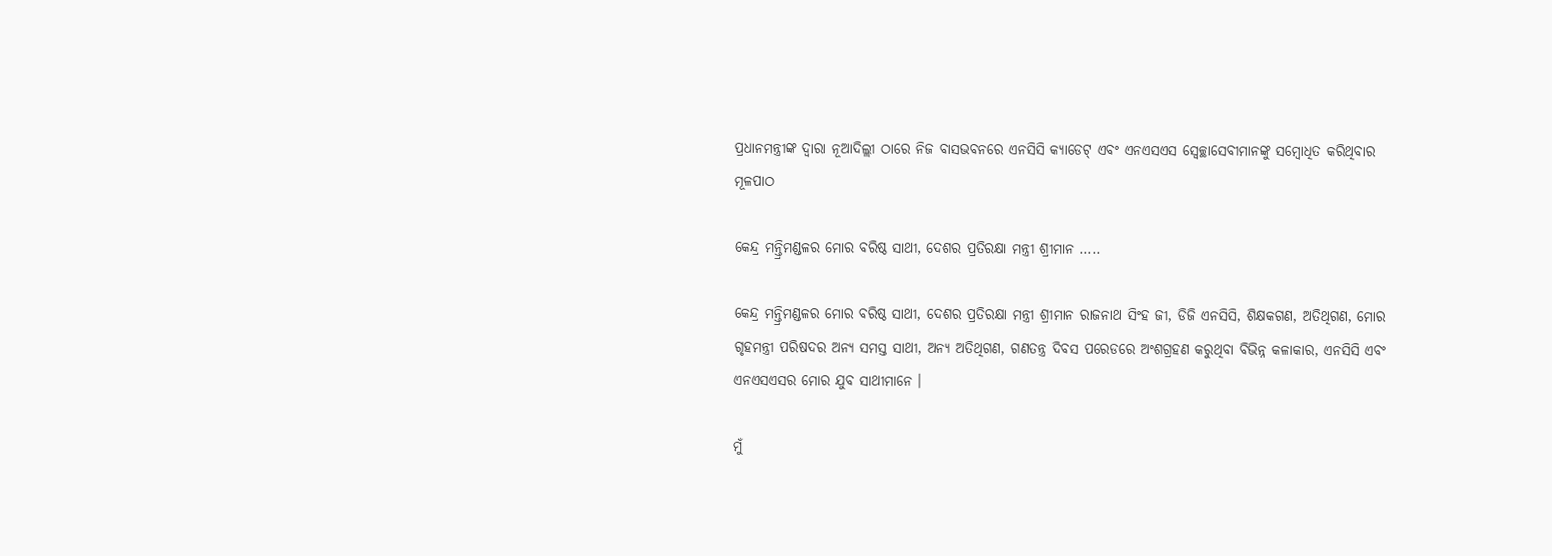ପ୍ରଧାନମନ୍ତ୍ରୀଙ୍କ ଦ୍ୱାରା ନୂଆଦିଲ୍ଲୀ ଠାରେ ନିଜ ବାସଭବନରେ ଏନସିସି କ୍ୟାଡେଟ୍ ଏବଂ ଏନଏସଏସ ସ୍ୱେଚ୍ଛାସେବୀମାନଙ୍କୁ ସମ୍ବୋଧିତ କରିଥିବାର ମୂଳପାଠ

କେନ୍ଦ୍ର ମନ୍ତ୍ରିମଣ୍ଡଳର ମୋର ବରିଷ୍ଠ ସାଥୀ, ଦେଶର ପ୍ରତିରକ୍ଷା ମନ୍ତ୍ରୀ ଶ୍ରୀମାନ …..

କେନ୍ଦ୍ର ମନ୍ତ୍ରିମଣ୍ଡଳର ମୋର ବରିଷ୍ଠ ସାଥୀ, ଦେଶର ପ୍ରତିରକ୍ଷା ମନ୍ତ୍ରୀ ଶ୍ରୀମାନ ରାଜନାଥ ସିଂହ ଜୀ, ଡିଜି ଏନସିସି, ଶିକ୍ଷକଗଣ, ଅତିଥିଗଣ, ମୋର ଗୃହମନ୍ତ୍ରୀ ପରିଷଦର ଅନ୍ୟ ସମସ୍ତ ସାଥୀ, ଅନ୍ୟ ଅତିଥିଗଣ, ଗଣତନ୍ତ୍ର ଦିବସ ପରେଡରେ ଅଂଶଗ୍ରହଣ କରୁଥିବା ବିଭିନ୍ନ କଳାକାର, ଏନସିସି ଏବଂ ଏନଏସଏସର ମୋର ଯୁବ ସାଥୀମାନେ ।

ମୁଁ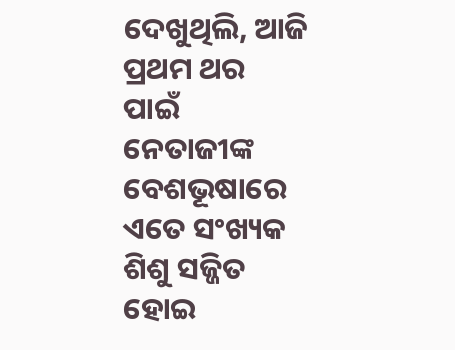ଦେଖୁଥିଲି, ଆଜି ପ୍ରଥମ ଥର ପାଇଁ ନେତାଜୀଙ୍କ ବେଶଭୂଷାରେ ଏତେ ସଂଖ୍ୟକ ଶିଶୁ ସଜ୍ଜିତ ହୋଇ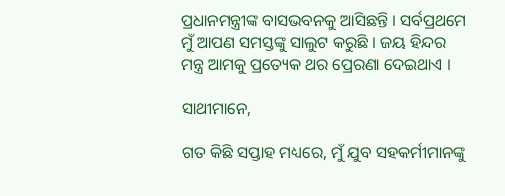ପ୍ରଧାନମନ୍ତ୍ରୀଙ୍କ ବାସଭବନକୁ ଆସିଛନ୍ତି । ସର୍ବପ୍ରଥମେ ମୁଁ ଆପଣ ସମସ୍ତଙ୍କୁ ସାଲୁଟ କରୁଛି । ଜୟ ହିନ୍ଦର ମନ୍ତ୍ର ଆମକୁ ପ୍ରତ୍ୟେକ ଥର ପ୍ରେରଣା ଦେଇଥାଏ ।

ସାଥୀମାନେ,

ଗତ କିଛି ସପ୍ତାହ ମଧ୍ୟରେ, ମୁଁ ଯୁବ ସହକର୍ମୀମାନଙ୍କୁ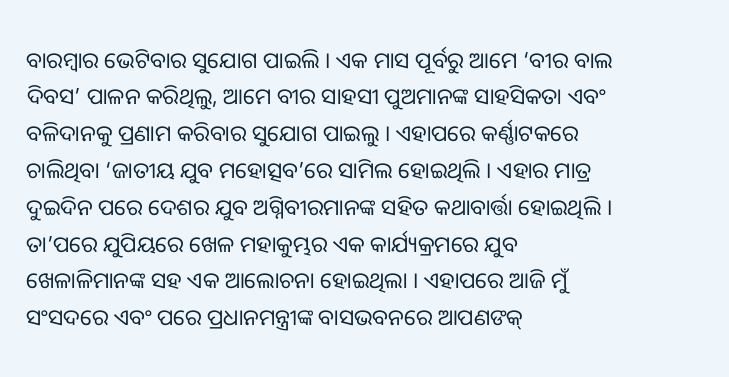ବାରମ୍ବାର ଭେଟିବାର ସୁଯୋଗ ପାଇଲି । ଏକ ମାସ ପୂର୍ବରୁ ଆମେ ‘ବୀର ବାଲ ଦିବସ’ ପାଳନ କରିଥିଲୁ, ଆମେ ବୀର ସାହସୀ ପୁଅମାନଙ୍କ ସାହସିକତା ଏବଂ ବଳିଦାନକୁ ପ୍ରଣାମ କରିବାର ସୁଯୋଗ ପାଇଲୁ । ଏହାପରେ କର୍ଣ୍ଣାଟକରେ ଚାଲିଥିବା ‘ଜାତୀୟ ଯୁବ ମହୋତ୍ସବ’ରେ ସାମିଲ ହୋଇଥିଲି । ଏହାର ମାତ୍ର ଦୁଇଦିନ ପରେ ଦେଶର ଯୁବ ଅଗ୍ନିବୀରମାନଙ୍କ ସହିତ କଥାବାର୍ତ୍ତା ହୋଇଥିଲି । ତା’ପରେ ଯୁପିୟରେ ଖେଳ ମହାକୁମ୍ଭର ଏକ କାର୍ଯ୍ୟକ୍ରମରେ ଯୁବ ଖେଳାଳିମାନଙ୍କ ସହ ଏକ ଆଲୋଚନା ହୋଇଥିଲା । ଏହାପରେ ଆଜି ମୁଁ ସଂସଦରେ ଏବଂ ପରେ ପ୍ରଧାନମନ୍ତ୍ରୀଙ୍କ ବାସଭବନରେ ଆପଣଙକ୍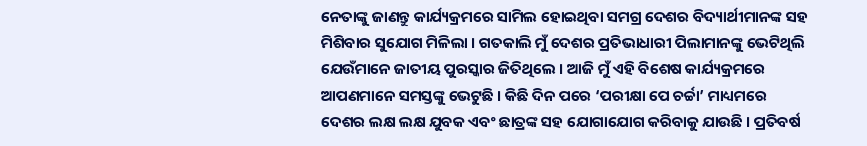ନେତାଙ୍କୁ ଜାଣନ୍ତୁ କାର୍ଯ୍ୟକ୍ରମରେ ସାମିଲ ହୋଇଥିବା ସମଗ୍ର ଦେଶର ବିଦ୍ୟାର୍ଥୀମାନଙ୍କ ସହ ମିଶିବାର ସୁଯୋଗ ମିଳିଲା । ଗତକାଲି ମୁଁ ଦେଶର ପ୍ରତିଭାଧାରୀ ପିଲାମାନଙ୍କୁ ଭେଟିଥିଲି ଯେଉଁମାନେ ଜାତୀୟ ପୁରସ୍କାର ଜିତିଥିଲେ । ଆଜି ମୁଁ ଏହି ବିଶେଷ କାର୍ଯ୍ୟକ୍ରମରେ ଆପଣମାନେ ସମସ୍ତଙ୍କୁ ଭେଟୁଛି । କିଛି ଦିନ ପରେ ‘ପରୀକ୍ଷା ପେ ଚର୍ଚ୍ଚା’ ମାଧ୍ୟମରେ ଦେଶର ଲକ୍ଷ ଲକ୍ଷ ଯୁବକ ଏବଂ ଛାତ୍ରଙ୍କ ସହ ଯୋଗାଯୋଗ କରିବାକୁ ଯାଉଛି । ପ୍ରତିବର୍ଷ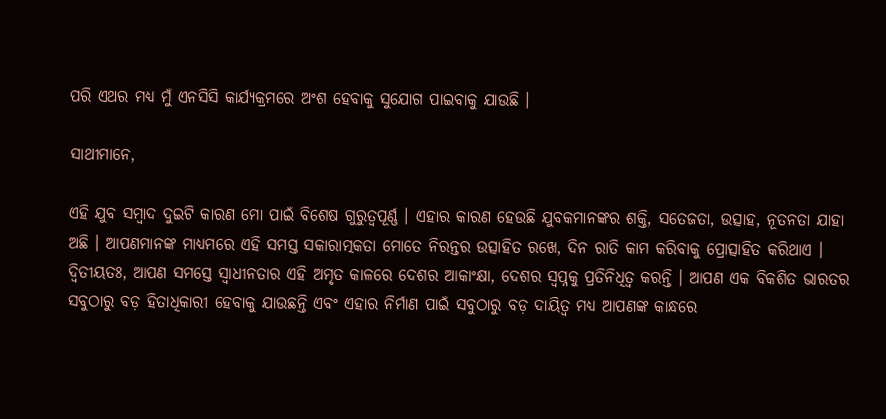ପରି ଏଥର ମଧ୍ୟ ମୁଁ ଏନସିସି କାର୍ଯ୍ୟକ୍ରମରେ ଅଂଶ ହେବାକୁ ସୁଯୋଗ ପାଇବାକୁ ଯାଉଛି ।

ସାଥୀମାନେ,

ଏହି ଯୁବ ସମ୍ବାଦ ଦୁଇଟି କାରଣ ମୋ ପାଇଁ ବିଶେଷ ଗୁରୁତ୍ୱପୂର୍ଣ୍ଣ । ଏହାର କାରଣ ହେଉଛି ଯୁବକମାନଙ୍କର ଶକ୍ତି, ସତେଜତା, ଉତ୍ସାହ, ନୂତନତା ଯାହା ଅଛି । ଆପଣମାନଙ୍କ ମାଧ୍ୟମରେ ଏହି ସମସ୍ତ ସକାରାତ୍ମକତା ମୋତେ ନିରନ୍ତର ଉତ୍ସାହିତ ରଖେ, ଦିନ ରାତି କାମ କରିବାକୁ ପ୍ରୋତ୍ସାହିତ କରିଥାଏ । ଦ୍ୱିତୀୟତଃ, ଆପଣ ସମସ୍ତେ ସ୍ୱାଧୀନତାର ଏହି ଅମୃତ କାଳରେ ଦେଶର ଆକାଂକ୍ଷା, ଦେଶର ସ୍ୱପ୍ନକୁ ପ୍ରତିନିଧିତ୍ୱ କରନ୍ତି । ଆପଣ ଏକ ବିକଶିତ ଭାରତର ସବୁଠାରୁ ବଡ଼ ହିତାଧିକାରୀ ହେବାକୁ ଯାଉଛନ୍ତି ଏବଂ ଏହାର ନିର୍ମାଣ ପାଇଁ ସବୁଠାରୁ ବଡ଼ ଦାୟିତ୍ୱ ମଧ୍ୟ ଆପଣଙ୍କ କାନ୍ଧରେ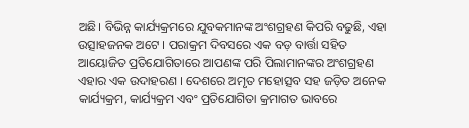ଅଛି। ବିଭିନ୍ନ କାର୍ଯ୍ୟକ୍ରମରେ ଯୁବକମାନଙ୍କ ଅଂଶଗ୍ରହଣ କିପରି ବଢୁଛି, ଏହା ଉତ୍ସାହଜନକ ଅଟେ । ପରାକ୍ରମ ଦିବସରେ ଏକ ବଡ଼ ବାର୍ତ୍ତା ସହିତ ଆୟୋଜିତ ପ୍ରତିଯୋଗିତାରେ ଆପଣଙ୍କ ପରି ପିଲାମାନଙ୍କର ଅଂଶଗ୍ରହଣ ଏହାର ଏକ ଉଦାହରଣ । ଦେଶରେ ଅମୃତ ମହୋତ୍ସବ ସହ ଜଡ଼ିତ ଅନେକ କାର୍ଯ୍ୟକ୍ରମ, କାର୍ଯ୍ୟକ୍ରମ ଏବଂ ପ୍ରତିଯୋଗିତା କ୍ରମାଗତ ଭାବରେ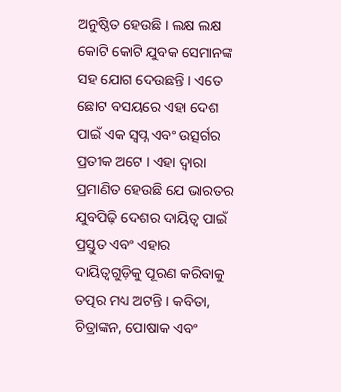ଅନୁଷ୍ଠିତ ହେଉଛି । ଲକ୍ଷ ଲକ୍ଷ କୋଟି କୋଟି ଯୁବକ ସେମାନଙ୍କ ସହ ଯୋଗ ଦେଉଛନ୍ତି । ଏତେ ଛୋଟ ବସୟରେ ଏହା ଦେଶ ପାଇଁ ଏକ ସ୍ୱପ୍ନ ଏବଂ ଉତ୍ସର୍ଗର ପ୍ରତୀକ ଅଟେ । ଏହା ଦ୍ୱାରା ପ୍ରମାଣିତ ହେଉଛି ଯେ ଭାରତର ଯୁବପିଢ଼ି ଦେଶର ଦାୟିତ୍ୱ ପାଇଁ ପ୍ରସ୍ତୁତ ଏବଂ ଏହାର ଦାୟିତ୍ୱଗୁଡ଼ିକୁ ପୂରଣ କରିବାକୁ ତତ୍ପର ମଧ୍ୟ ଅଟନ୍ତି । କବିତା, ଚିତ୍ରାଙ୍କନ, ପୋଷାକ ଏବଂ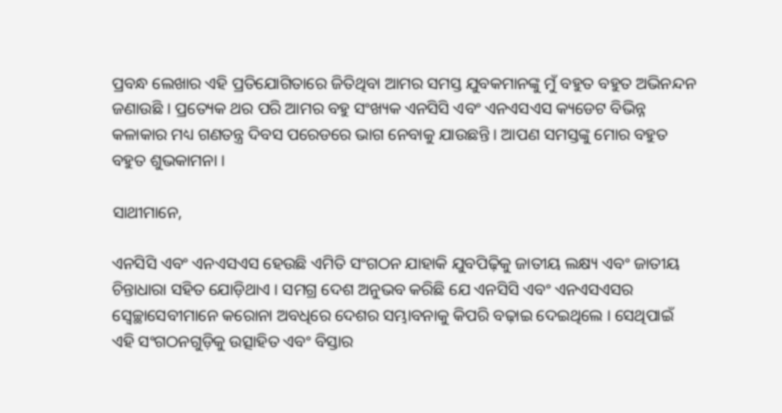ପ୍ରବନ୍ଧ ଲେଖାର ଏହି ପ୍ରତିଯୋଗିତାରେ ଜିତିଥିବା ଆମର ସମସ୍ତ ଯୁବକମାନଙ୍କୁ ମୁଁ ବହୁତ ବହୁତ ଅଭିନନ୍ଦନ ଜଣାଉଛି । ପ୍ରତ୍ୟେକ ଥର ପରି ଆମର ବହୁ ସଂଖ୍ୟକ ଏନସିସି ଏବଂ ଏନଏସଏସ କ୍ୟଡେଟ ବିଭିନ୍ନ କଳାକାର ମଧ୍ୟ ଗଣତନ୍ତ୍ର ଦିବସ ପରେଡରେ ଭାଗ ନେବାକୁ ଯାଉଛନ୍ତି । ଆପଣ ସମସ୍ତଙ୍କୁ ମୋର ବହୁତ ବହୁତ ଶୁଭକାମନା ।

ସାଥୀମାନେ,

ଏନସିସି ଏବଂ ଏନଏସଏସ ହେଉଛି ଏମିତି ସଂଗଠନ ଯାହାକି ଯୁବପିଢ଼ିକୁ ଜାତୀୟ ଲକ୍ଷ୍ୟ ଏବଂ ଜାତୀୟ ଚିନ୍ତାଧାରା ସହିତ ଯୋଡ଼ିଥାଏ । ସମଗ୍ର ଦେଶ ଅନୁଭବ କରିଛି ଯେ ଏନସିସି ଏବଂ ଏନଏସଏସର ସ୍ୱେଚ୍ଛାସେବୀମାନେ କରୋନା ଅବଧିରେ ଦେଶର ସମ୍ଭାବନାକୁ କିପରି ବଢ଼ାଇ ଦେଇଥିଲେ । ସେଥିପାଇଁ ଏହି ସଂଗଠନଗୁଡ଼ିକୁ ଉତ୍ସାହିତ ଏବଂ ବିସ୍ତାର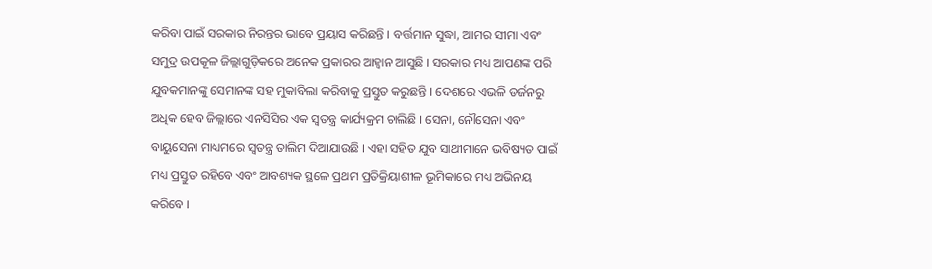କରିବା ପାଇଁ ସରକାର ନିରନ୍ତର ଭାବେ ପ୍ରୟାସ କରିଛନ୍ତି । ବର୍ତ୍ତମାନ ସୁଦ୍ଧା, ଆମର ସୀମା ଏବଂ ସମୁଦ୍ର ଉପକୂଳ ଜିଲ୍ଲାଗୁଡ଼ିକରେ ଅନେକ ପ୍ରକାରର ଆହ୍ୱାନ ଆସୁଛି । ସରକାର ମଧ୍ୟ ଆପଣଙ୍କ ପରି ଯୁବକମାନଙ୍କୁ ସେମାନଙ୍କ ସହ ମୁକାବିଲା କରିବାକୁ ପ୍ରସ୍ତୁତ କରୁଛନ୍ତି । ଦେଶରେ ଏଭଳି ଡର୍ଜନରୁ ଅଧିକ ହେବ ଜିଲ୍ଲାରେ ଏନସିସିର ଏକ ସ୍ୱତନ୍ତ୍ର କାର୍ଯ୍ୟକ୍ରମ ଚାଲିଛି । ସେନା, ନୌସେନା ଏବଂ ବାୟୁସେନା ମାଧ୍ୟମରେ ସ୍ୱତନ୍ତ୍ର ତାଲିମ ଦିଆଯାଉଛି । ଏହା ସହିତ ଯୁବ ସାଥୀମାନେ ଭବିଷ୍ୟତ ପାଇଁ ମଧ୍ୟ ପ୍ରସ୍ତୁତ ରହିବେ ଏବଂ ଆବଶ୍ୟକ ସ୍ଥଳେ ପ୍ରଥମ ପ୍ରତିକ୍ରିୟାଶୀଳ ଭୂମିକାରେ ମଧ୍ୟ ଅଭିନୟ କରିବେ ।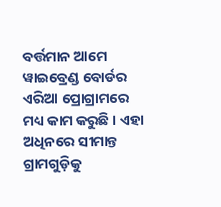ବର୍ତ୍ତମାନ ଆମେ ୱାଇବ୍ରେଣ୍ଡ ବୋର୍ଡର ଏରିଆ ପ୍ରୋଗ୍ରାମରେ ମଧ୍ୟ କାମ କରୁଛି । ଏହା ଅଧିନରେ ସୀମାନ୍ତ ଗ୍ରାମଗୁଡ଼ିକୁ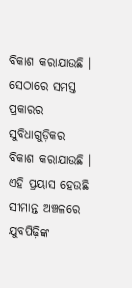ବିକାଶ କରାଯାଉଛି । ସେଠାରେ ସମସ୍ତ ପ୍ରକାରର ସୁବିଧାଗୁଡ଼ିକର ବିକାଶ କରାଯାଉଛି । ଏହି ପ୍ରୟାସ ହେଉଛି ସୀମାନ୍ତ ଅଞ୍ଚଳରେ ଯୁବପିଢ଼ିଙ୍କ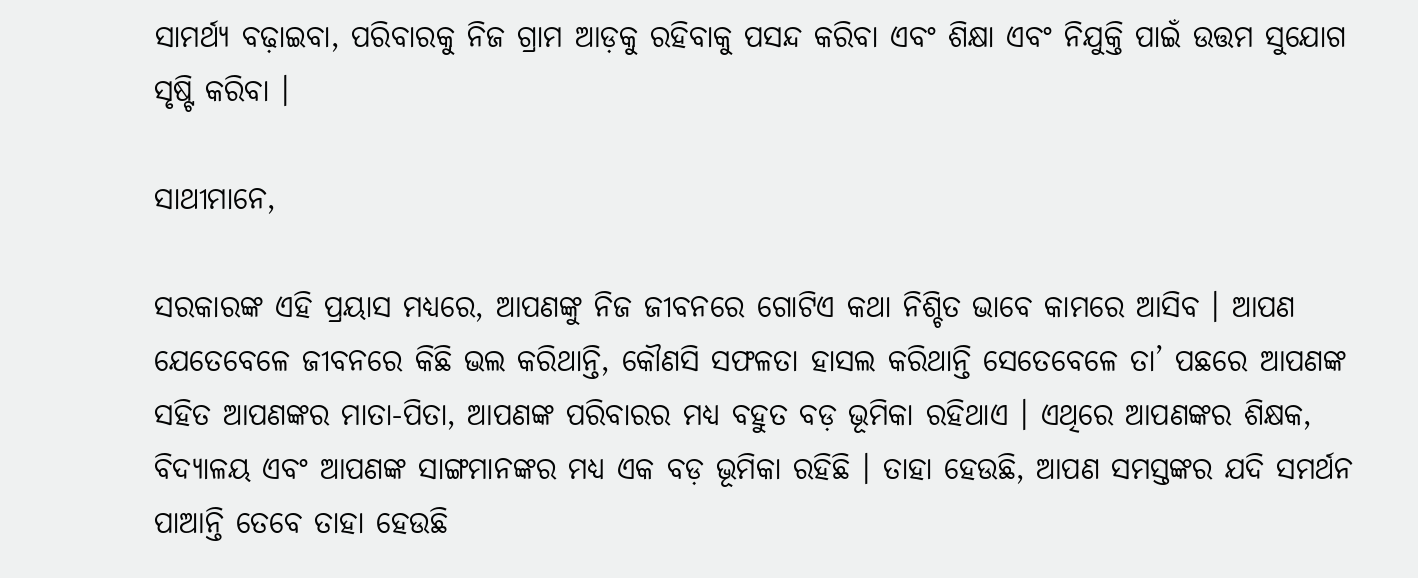ସାମର୍ଥ୍ୟ ବଢ଼ାଇବା, ପରିବାରକୁ ନିଜ ଗ୍ରାମ ଆଡ଼କୁ ରହିବାକୁ ପସନ୍ଦ କରିବା ଏବଂ ଶିକ୍ଷା ଏବଂ ନିଯୁକ୍ତି ପାଇଁ ଉତ୍ତମ ସୁଯୋଗ ସୃଷ୍ଟି କରିବା ।

ସାଥୀମାନେ,

ସରକାରଙ୍କ ଏହି ପ୍ରୟାସ ମଧ୍ୟରେ, ଆପଣଙ୍କୁ ନିଜ ଜୀବନରେ ଗୋଟିଏ କଥା ନିଶ୍ଚିତ ଭାବେ କାମରେ ଆସିବ । ଆପଣ ଯେତେବେଳେ ଜୀବନରେ କିଛି ଭଲ କରିଥାନ୍ତି, କୌଣସି ସଫଳତା ହାସଲ କରିଥାନ୍ତି ସେତେବେଳେ ତା’ ପଛରେ ଆପଣଙ୍କ ସହିତ ଆପଣଙ୍କର ମାତା-ପିତା, ଆପଣଙ୍କ ପରିବାରର ମଧ୍ୟ ବହୁତ ବଡ଼ ଭୂମିକା ରହିଥାଏ । ଏଥିରେ ଆପଣଙ୍କର ଶିକ୍ଷକ, ବିଦ୍ୟାଳୟ ଏବଂ ଆପଣଙ୍କ ସାଙ୍ଗମାନଙ୍କର ମଧ୍ୟ ଏକ ବଡ଼ ଭୂମିକା ରହିଛି । ତାହା ହେଉଛି, ଆପଣ ସମସ୍ତଙ୍କର ଯଦି ସମର୍ଥନ ପାଆନ୍ତି ତେବେ ତାହା ହେଉଛି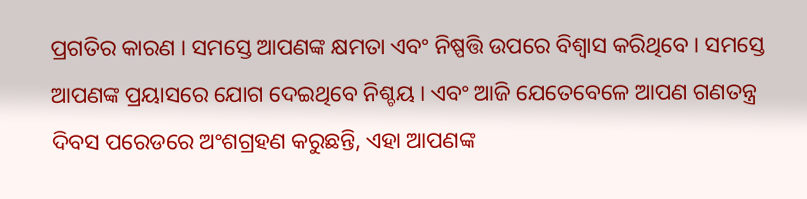ପ୍ରଗତିର କାରଣ । ସମସ୍ତେ ଆପଣଙ୍କ କ୍ଷମତା ଏବଂ ନିଷ୍ପତ୍ତି ଉପରେ ବିଶ୍ୱାସ କରିଥିବେ । ସମସ୍ତେ ଆପଣଙ୍କ ପ୍ରୟାସରେ ଯୋଗ ଦେଇଥିବେ ନିଶ୍ଚୟ । ଏବଂ ଆଜି ଯେତେବେଳେ ଆପଣ ଗଣତନ୍ତ୍ର ଦିବସ ପରେଡରେ ଅଂଶଗ୍ରହଣ କରୁଛନ୍ତି, ଏହା ଆପଣଙ୍କ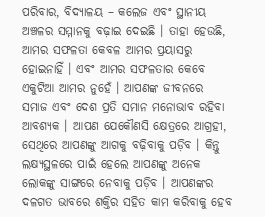ପରିବାର, ବିଦ୍ୟାଳୟ – କଲେଜ ଏବଂ ସ୍ଥାନୀୟ ଅଞ୍ଚଳର ସମ୍ମାନକୁ ବଢ଼ାଇ ଦେଇଛି । ତାହା ହେଉଛି, ଆମର ସଫଳତା କେବଳ ଆମର ପ୍ରୟାସରୁ ହୋଇନାହିଁ । ଏବଂ ଆମର ସଫଳତାର କେବେ ଏକୁଟିଆ ଆମର ନୁହେଁ । ଆପଣଙ୍କ ଜୀବନରେ ସମାଜ ଏବଂ ଦେଶ ପ୍ରତି ସମାନ ମନୋଭାବ ରହିବା ଆବଶ୍ୟକ । ଆପଣ ଯେକୌଣସି କ୍ଷେତ୍ରରେ ଆଗ୍ରହୀ, ସେଥିରେ ଆପଣଙ୍କୁ ଆଗକୁ ବଢ଼ିବାକୁ ପଡ଼ିବ । କିନ୍ତୁ ଲକ୍ଷ୍ୟସ୍ଥଳରେ ପାଇଁ ହେଲେ ଆପଣଙ୍କୁ ଅନେକ ଲୋକଙ୍କୁ ସାଙ୍ଗରେ ନେବାକୁ ପଡ଼ିବ । ଆପଣଙ୍କର ଦଳଗତ ଭାବରେ ଶକ୍ତିର ସହିତ କାମ କରିବାକୁ ହେବ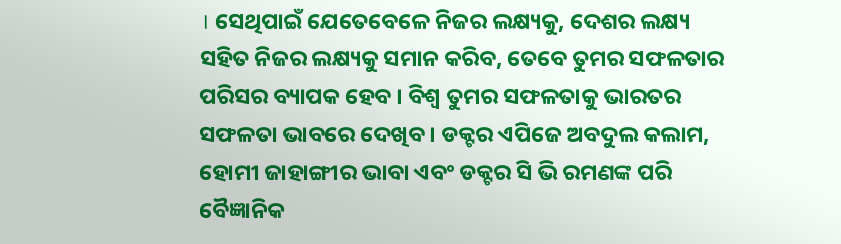। ସେଥିପାଇଁ ଯେତେବେଳେ ନିଜର ଲକ୍ଷ୍ୟକୁ, ଦେଶର ଲକ୍ଷ୍ୟ ସହିତ ନିଜର ଲକ୍ଷ୍ୟକୁ ସମାନ କରିବ, ତେବେ ତୁମର ସଫଳତାର ପରିସର ବ୍ୟାପକ ହେବ । ବିଶ୍ୱ ତୁମର ସଫଳତାକୁ ଭାରତର ସଫଳତା ଭାବରେ ଦେଖିବ । ଡକ୍ଟର ଏପିଜେ ଅବଦୁଲ କଲାମ, ହୋମୀ ଜାହାଙ୍ଗୀର ଭାବା ଏବଂ ଡକ୍ଟର ସି ଭି ରମଣଙ୍କ ପରି ବୈଜ୍ଞାନିକ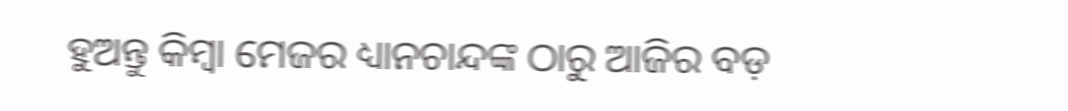ହୁଅନ୍ତୁ କିମ୍ବା ମେଜର ଧ୍ୟାନଚାନ୍ଦଙ୍କ ଠାରୁ ଆଜିର ବଡ଼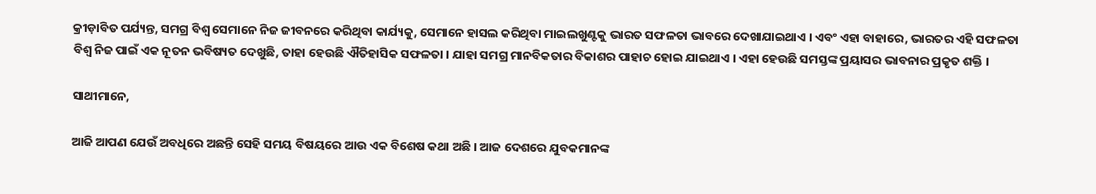କ୍ରୀଡ଼ାବିତ ପର୍ଯ୍ୟନ୍ତ, ସମଗ୍ର ବିଶ୍ୱ ସେମାନେ ନିଜ ଜୀବନରେ କରିଥିବା କାର୍ଯ୍ୟକୁ, ସେମାନେ ହାସଲ କରିଥିବା ମାଇଲଖୁଣ୍ଟକୁ ଭାରତ ସଫଳତା ଭାବରେ ଦେଖାଯାଇଥାଏ । ଏବଂ ଏହା ବାହାରେ, ଭାରତର ଏହି ସଫଳତା ବିଶ୍ୱ ନିଜ ପାଇଁ ଏକ ନୂତନ ଭବିଷ୍ୟତ ଦେଖୁଛି, ତାହା ହେଉଛି ଐତିହାସିକ ସଫଳତା । ଯାହା ସମଗ୍ର ମାନବିକତାର ବିକାଶର ପାହାଚ ହୋଇ ଯାଇଥାଏ । ଏହା ହେଉଛି ସମସ୍ତଙ୍କ ପ୍ରୟାସର ଭାବନାର ପ୍ରକୃତ ଶକ୍ତି ।

ସାଥୀମାନେ,

ଆଜି ଆପଣ ଯେଉଁ ଅବଧିରେ ଅଛନ୍ତି ସେହି ସମୟ ବିଷୟରେ ଆଉ ଏକ ବିଶେଷ କଥା ଅଛି । ଆଜ ଦେଶରେ ଯୁବକମାନଙ୍କ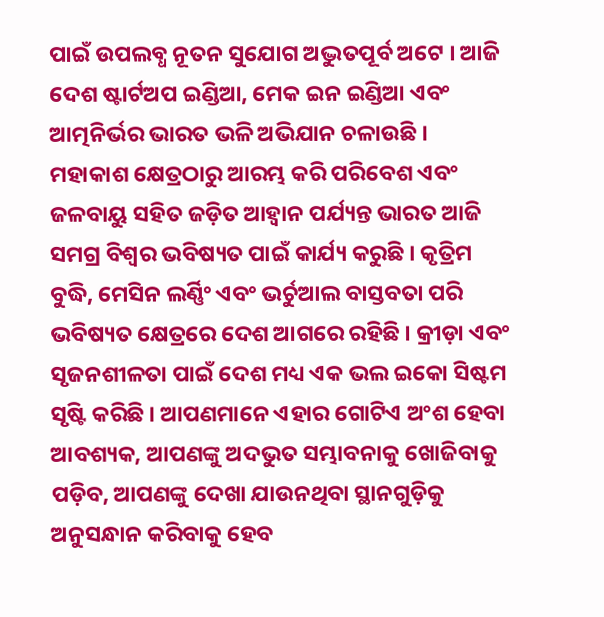ପାଇଁ ଉପଲବ୍ଧ ନୂତନ ସୁଯୋଗ ଅଦ୍ଭୁତପୂର୍ବ ଅଟେ । ଆଜି ଦେଶ ଷ୍ଟାର୍ଟଅପ ଇଣ୍ଡିଆ, ମେକ ଇନ ଇଣ୍ଡିଆ ଏବଂ ଆତ୍ମନିର୍ଭର ଭାରତ ଭଳି ଅଭିଯାନ ଚଳାଉଛି । ମହାକାଶ କ୍ଷେତ୍ରଠାରୁ ଆରମ୍ଭ କରି ପରିବେଶ ଏବଂ ଜଳବାୟୁ ସହିତ ଜଡ଼ିତ ଆହ୍ୱାନ ପର୍ଯ୍ୟନ୍ତ ଭାରତ ଆଜି ସମଗ୍ର ବିଶ୍ୱର ଭବିଷ୍ୟତ ପାଇଁ କାର୍ଯ୍ୟ କରୁଛି । କୃତ୍ରିମ ବୁଦ୍ଧି, ମେସିନ ଲର୍ଣ୍ଣିଂ ଏବଂ ଭର୍ଚୁଆଲ ବାସ୍ତବତା ପରି ଭବିଷ୍ୟତ କ୍ଷେତ୍ରରେ ଦେଶ ଆଗରେ ରହିଛି । କ୍ରୀଡ଼ା ଏବଂ ସୃଜନଶୀଳତା ପାଇଁ ଦେଶ ମଧ୍ୟ ଏକ ଭଲ ଇକୋ ସିଷ୍ଟମ ସୃଷ୍ଟି କରିଛି । ଆପଣମାନେ ଏହାର ଗୋଟିଏ ଅଂଶ ହେବା ଆବଶ୍ୟକ, ଆପଣଙ୍କୁ ଅଦଭୁତ ସମ୍ଭାବନାକୁ ଖୋଜିବାକୁ ପଡ଼ିବ, ଆପଣଙ୍କୁ ଦେଖା ଯାଉନଥିବା ସ୍ଥାନଗୁଡ଼ିକୁ ଅନୁସନ୍ଧାନ କରିବାକୁ ହେବ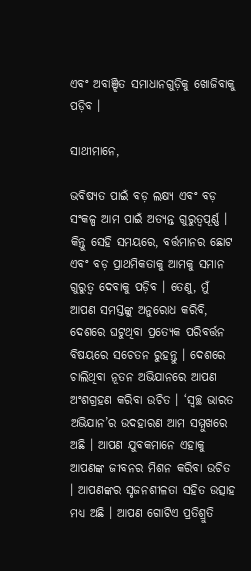ଏବଂ ଅବାଞ୍ଝିତ ସମାଧାନଗୁଡ଼ିକୁ ଖୋଜିବାକୁ ପଡ଼ିବ ।

ସାଥୀମାନେ,

ଭବିଷ୍ୟତ ପାଇଁ ବଡ଼ ଲକ୍ଷ୍ୟ ଏବଂ ବଡ଼ ସଂକଳ୍ପ ଆମ ପାଇଁ ଅତ୍ୟନ୍ତ ଗୁରୁତ୍ୱପୂର୍ଣ୍ଣ । କିନ୍ତୁ ସେହି ସମୟରେ, ବର୍ତ୍ତମାନର ଛୋଟ ଏବଂ ବଡ଼ ପ୍ରାଥମିକତାକୁ ଆମକୁ ସମାନ ଗୁରୁତ୍ୱ ଦେବାକୁ ପଡ଼ିବ । ତେଣୁ, ମୁଁ ଆପଣ ସମସ୍ତଙ୍କୁ ଅନୁରୋଧ କରିବି, ଦେଶରେ ଘଟୁଥିବା ପ୍ରତ୍ୟେକ ପରିବର୍ତ୍ତନ ବିଷୟରେ ସଚେତନ ରୁହନ୍ତୁ । ଦେଶରେ ଚାଲିଥିବା ନୂତନ ଅଭିଯାନରେ ଆପଣ ଅଂଶଗ୍ରହଣ କରିବା ଉଚିତ । ‘ସ୍ୱଚ୍ଛ ଭାରତ ଅଭିଯାନ’ର ଉଦହାରଣ ଆମ ସମ୍ମୁଖରେ ଅଛି । ଆପଣ ଯୁବକମାନେ ଏହାକୁ ଆପଣଙ୍କ ଜୀବନର ମିଶନ କରିବା ଉଚିତ । ଆପଣଙ୍କର ସୃଜନଶୀଳତା ସହିତ ଉତ୍ସାହ ମଧ୍ୟ ଅଛି । ଆପଣ ଗୋଟିଏ ପ୍ରତିଶ୍ରୁତି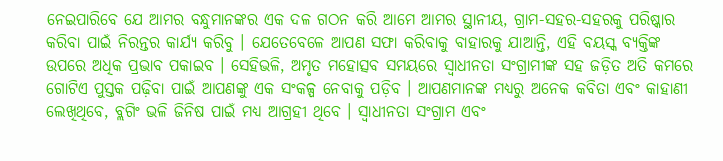ନେଇପାରିବେ ଯେ ଆମର ବନ୍ଧୁମାନଙ୍କର ଏକ ଦଳ ଗଠନ କରି ଆମେ ଆମର ସ୍ଥାନୀୟ, ଗ୍ରାମ-ସହର-ସହରକୁ ପରିଷ୍କାର କରିବା ପାଇଁ ନିରନ୍ତର କାର୍ଯ୍ୟ କରିବୁ । ଯେତେବେଳେ ଆପଣ ସଫା କରିବାକୁ ବାହାରକୁ ଯାଆନ୍ତି, ଏହି ବୟସ୍କ ବ୍ୟକ୍ତିଙ୍କ ଉପରେ ଅଧିକ ପ୍ରଭାବ ପକାଇବ । ସେହିଭଳି, ଅମୃତ ମହୋତ୍ସବ ସମୟରେ ସ୍ୱାଧୀନତା ସଂଗ୍ରାମୀଙ୍କ ସହ ଜଡ଼ିତ ଅତି କମରେ ଗୋଟିଏ ପୁସ୍ତକ ପଢ଼ିବା ପାଇଁ ଆପଣଙ୍କୁ ଏକ ସଂକଳ୍ପ ନେବାକୁ ପଡ଼ିବ । ଆପଣମାନଙ୍କ ମଧ୍ୟରୁ ଅନେକ କବିତା ଏବଂ କାହାଣୀ ଲେଖିଥିବେ, ବ୍ଲଗିଂ ଭଳି ଜିନିଷ ପାଇଁ ମଧ୍ୟ ଆଗ୍ରହୀ ଥିବେ । ସ୍ୱାଧୀନତା ସଂଗ୍ରାମ ଏବଂ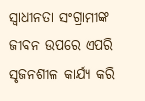ସ୍ୱାଧୀନତା ସଂଗ୍ରାମୀଙ୍କ ଜୀବନ ଉପରେ ଏପରି ସୃଜନଶୀଳ କାର୍ଯ୍ୟ କରି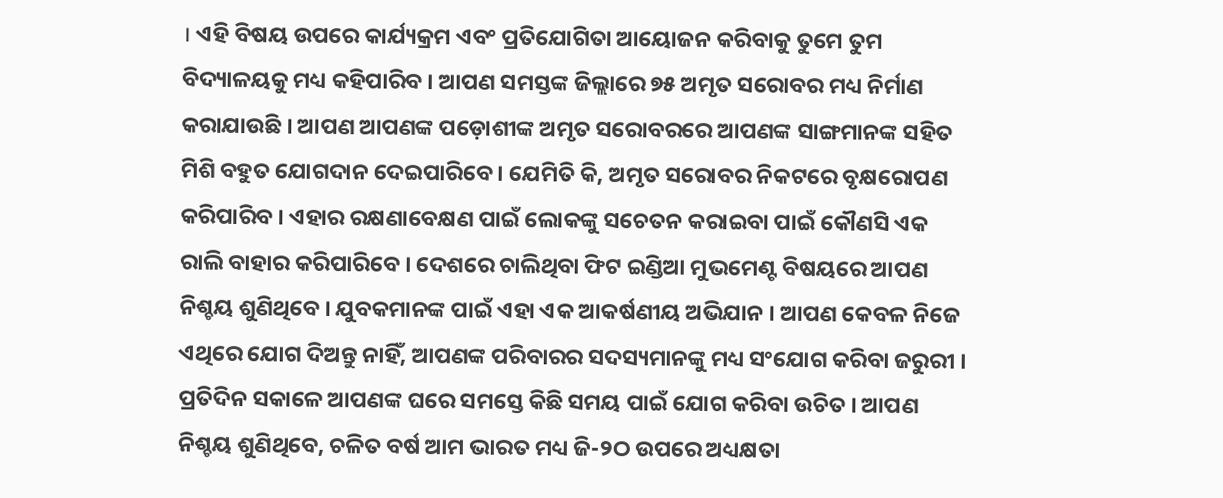। ଏହି ବିଷୟ ଉପରେ କାର୍ଯ୍ୟକ୍ରମ ଏବଂ ପ୍ରତିଯୋଗିତା ଆୟୋଜନ କରିବାକୁ ତୁମେ ତୁମ ବିଦ୍ୟାଳୟକୁ ମଧ୍ୟ କହିପାରିବ । ଆପଣ ସମସ୍ତଙ୍କ ଜିଲ୍ଲାରେ ୭୫ ଅମୃତ ସରୋବର ମଧ୍ୟ ନିର୍ମାଣ କରାଯାଉଛି । ଆପଣ ଆପଣଙ୍କ ପଡ଼ୋଶୀଙ୍କ ଅମୃତ ସରୋବରରେ ଆପଣଙ୍କ ସାଙ୍ଗମାନଙ୍କ ସହିତ ମିଶି ବହୁତ ଯୋଗଦାନ ଦେଇପାରିବେ । ଯେମିତି କି, ଅମୃତ ସରୋବର ନିକଟରେ ବୃକ୍ଷରୋପଣ କରିପାରିବ । ଏହାର ରକ୍ଷଣାବେକ୍ଷଣ ପାଇଁ ଲୋକଙ୍କୁ ସଚେତନ କରାଇବା ପାଇଁ କୌଣସି ଏକ ରାଲି ବାହାର କରିପାରିବେ । ଦେଶରେ ଚାଲିଥିବା ଫିଟ ଇଣ୍ଡିଆ ମୁଭମେଣ୍ଟ ବିଷୟରେ ଆପଣ ନିଶ୍ଚୟ ଶୁଣିଥିବେ । ଯୁବକମାନଙ୍କ ପାଇଁ ଏହା ଏକ ଆକର୍ଷଣୀୟ ଅଭିଯାନ । ଆପଣ କେବଳ ନିଜେ ଏଥିରେ ଯୋଗ ଦିଅନ୍ତୁ ନାହିଁ, ଆପଣଙ୍କ ପରିବାରର ସଦସ୍ୟମାନଙ୍କୁ ମଧ୍ୟ ସଂଯୋଗ କରିବା ଜରୁରୀ । ପ୍ରତିଦିନ ସକାଳେ ଆପଣଙ୍କ ଘରେ ସମସ୍ତେ କିଛି ସମୟ ପାଇଁ ଯୋଗ କରିବା ଉଚିତ । ଆପଣ ନିଶ୍ଚୟ ଶୁଣିଥିବେ, ଚଳିତ ବର୍ଷ ଆମ ଭାରତ ମଧ୍ୟ ଜି-୨ଠ ଉପରେ ଅଧ୍ୟକ୍ଷତା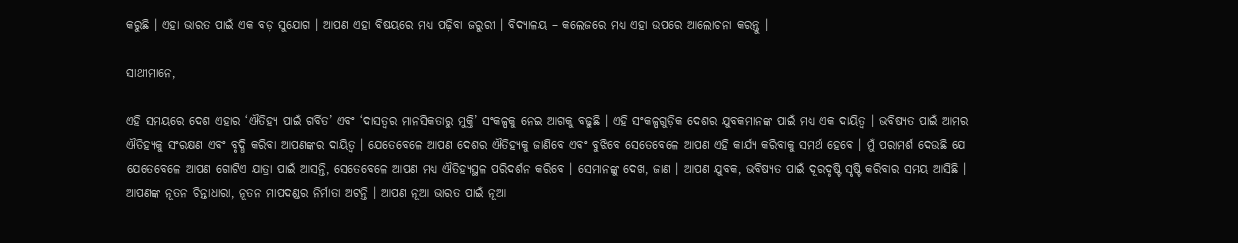କରୁଛି । ଏହା ଭାରତ ପାଇଁ ଏକ ବଡ଼ ସୁଯୋଗ । ଆପଣ ଏହା ବିଷୟରେ ମଧ୍ୟ ପଢ଼ିବା ଜରୁରୀ । ବିଦ୍ୟାଳୟ – କଲେଜରେ ମଧ୍ୟ ଏହା ଉପରେ ଆଲୋଚନା କରନ୍ତୁ ।

ସାଥୀମାନେ,

ଏହି ସମୟରେ ଦେଶ ଏହାର ‘ଐତିହ୍ୟ ପାଇଁ ଗର୍ବିତ’ ଏବଂ ‘ଦାସତ୍ୱର ମାନସିକତାରୁ ମୁକ୍ତି’ ସଂକଳ୍ପକୁ ନେଇ ଆଗକୁ ବଢୁଛି । ଏହି ସଂକଳ୍ପଗୁଡ଼ିକ ଦେଶର ଯୁବକମାନଙ୍କ ପାଇଁ ମଧ୍ୟ ଏକ ଦାୟିତ୍ୱ । ଭବିଷ୍ୟତ ପାଇଁ ଆମର ଐତିହ୍ୟକୁ ସଂରକ୍ଷଣ ଏବଂ ବୃଦ୍ଧି କରିବା ଆପଣଙ୍କର ଦାୟିତ୍ୱ । ଯେତେବେଳେ ଆପଣ ଦେଶର ଐତିହ୍ୟକୁ ଜାଣିବେ ଏବଂ ବୁଝିବେ ସେତେବେଳେ ଆପଣ ଏହି କାର୍ଯ୍ୟ କରିବାକୁ ସମର୍ଥ ହେବେ । ମୁଁ ପରାମର୍ଶ ଦେଉଛି ଯେ ଯେତେବେଳେ ଆପଣ ଗୋଟିଏ ଯାତ୍ରା ପାଇଁ ଆସନ୍ତି, ସେତେବେଳେ ଆପଣ ମଧ୍ୟ ଐତିହ୍ୟସ୍ଥଳ ପରିଦର୍ଶନ କରିବେ । ସେମାନଙ୍କୁ ଦେଖ, ଜାଣ । ଆପଣ ଯୁବକ, ଭବିଷ୍ୟତ ପାଇଁ ଦୂରଦୃଷ୍ଟି ସୃଷ୍ଟି କରିବାର ସମୟ ଆସିଛି । ଆପଣଙ୍କ ନୂତନ ଚିନ୍ତାଧାରା, ନୂତନ ମାପଦଣ୍ଡର ନିର୍ମାତା ଅଟନ୍ତି । ଆପଣ ନୂଆ ଭାରତ ପାଇଁ ନୂଆ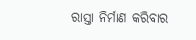ରାସ୍ତା ନିର୍ମାଣ କରିବାର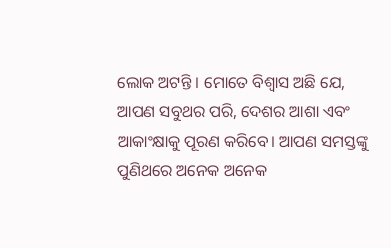ଲୋକ ଅଟନ୍ତି । ମୋତେ ବିଶ୍ୱାସ ଅଛି ଯେ, ଆପଣ ସବୁଥର ପରି, ଦେଶର ଆଶା ଏବଂ ଆକାଂକ୍ଷାକୁ ପୂରଣ କରିବେ। ଆପଣ ସମସ୍ତଙ୍କୁ ପୁଣିଥରେ ଅନେକ ଅନେକ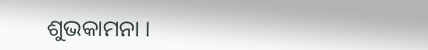ଶୁଭକାମନା ।